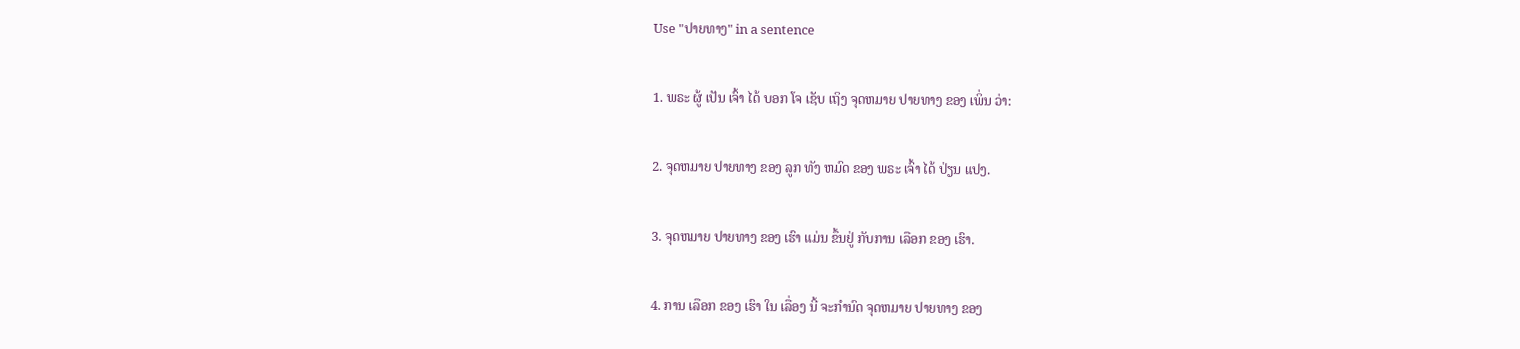Use "ປາຍທາງ" in a sentence

1. ພຣະ ຜູ້ ເປັນ ເຈົ້າ ໄດ້ ບອກ ໂຈ ເຊັບ ເຖິງ ຈຸດຫມາຍ ປາຍທາງ ຂອງ ເພິ່ນ ວ່າ:

2. ຈຸດຫມາຍ ປາຍທາງ ຂອງ ລູກ ທັງ ຫມົດ ຂອງ ພຣະ ເຈົ້າ ໄດ້ ປ່ຽນ ແປງ.

3. ຈຸດຫມາຍ ປາຍທາງ ຂອງ ເຮົາ ແມ່ນ ຂຶ້ນຢູ່ ກັບການ ເລືອກ ຂອງ ເຮົາ.

4. ການ ເລືອກ ຂອງ ເຮົາ ໃນ ເລື່ອງ ນີ້ ຈະກໍານົດ ຈຸດຫມາຍ ປາຍທາງ ຂອງ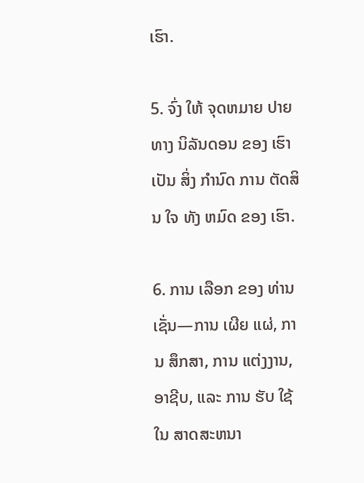ເຮົາ.

5. ຈົ່ງ ໃຫ້ ຈຸດຫມາຍ ປາຍທາງ ນິລັນດອນ ຂອງ ເຮົາ ເປັນ ສິ່ງ ກໍານົດ ການ ຕັດສິນ ໃຈ ທັງ ຫມົດ ຂອງ ເຮົາ.

6. ການ ເລືອກ ຂອງ ທ່ານ ເຊັ່ນ—ການ ເຜີຍ ແຜ່, ການ ສຶກສາ, ການ ແຕ່ງງານ, ອາຊີບ, ແລະ ການ ຮັບ ໃຊ້ ໃນ ສາດສະຫນາ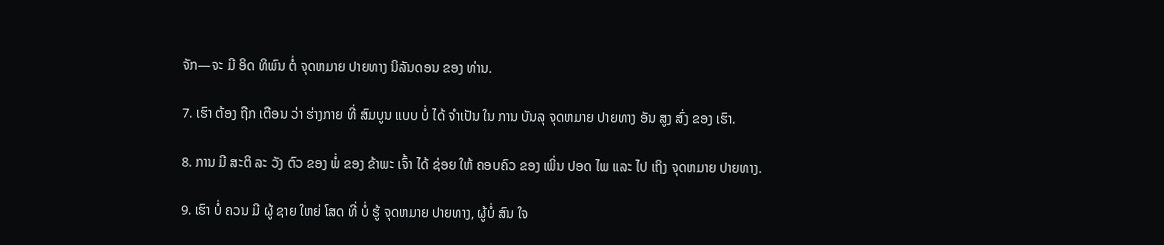ຈັກ—ຈະ ມີ ອິດ ທິພົນ ຕໍ່ ຈຸດຫມາຍ ປາຍທາງ ນິລັນດອນ ຂອງ ທ່ານ.

7. ເຮົາ ຕ້ອງ ຖືກ ເຕືອນ ວ່າ ຮ່າງກາຍ ທີ່ ສົມບູນ ແບບ ບໍ່ ໄດ້ ຈໍາເປັນ ໃນ ການ ບັນລຸ ຈຸດຫມາຍ ປາຍທາງ ອັນ ສູງ ສົ່ງ ຂອງ ເຮົາ.

8. ການ ມີ ສະຕິ ລະ ວັງ ຕົວ ຂອງ ພໍ່ ຂອງ ຂ້າພະ ເຈົ້າ ໄດ້ ຊ່ອຍ ໃຫ້ ຄອບຄົວ ຂອງ ເພິ່ນ ປອດ ໄພ ແລະ ໄປ ເຖິງ ຈຸດຫມາຍ ປາຍທາງ.

9. ເຮົາ ບໍ່ ຄວນ ມີ ຜູ້ ຊາຍ ໃຫຍ່ ໂສດ ທີ່ ບໍ່ ຮູ້ ຈຸດຫມາຍ ປາຍທາງ, ຜູ້ບໍ່ ສົນ ໃຈ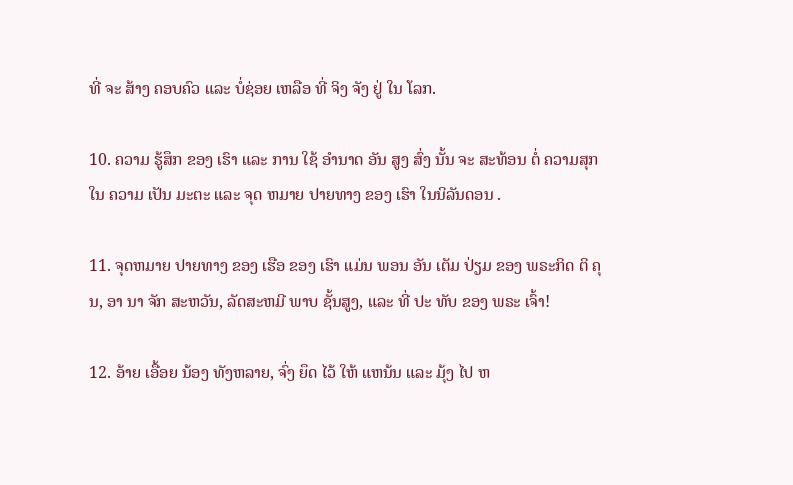ທີ່ ຈະ ສ້າງ ຄອບຄົວ ແລະ ບໍ່ຊ່ອຍ ເຫລືອ ທີ່ ຈິງ ຈັງ ຢູ່ ໃນ ໂລກ.

10. ຄວາມ ຮູ້ສຶກ ຂອງ ເຮົາ ແລະ ການ ໃຊ້ ອໍານາດ ອັນ ສູງ ສົ່ງ ນັ້ນ ຈະ ສະທ້ອນ ຕໍ່ ຄວາມສຸກ ໃນ ຄວາມ ເປັນ ມະຕະ ແລະ ຈຸດ ຫມາຍ ປາຍທາງ ຂອງ ເຮົາ ໃນນິລັນດອນ .

11. ຈຸດຫມາຍ ປາຍທາງ ຂອງ ເຮືອ ຂອງ ເຮົາ ແມ່ນ ພອນ ອັນ ເຕັມ ປ່ຽມ ຂອງ ພຣະກິດ ຕິ ຄຸນ, ອາ ນາ ຈັກ ສະຫວັນ, ລັດສະຫມີ ພາບ ຊັ້ນສູງ, ແລະ ທີ່ ປະ ທັບ ຂອງ ພຣະ ເຈົ້າ!

12. ອ້າຍ ເອື້ອຍ ນ້ອງ ທັງຫລາຍ, ຈົ່ງ ຍຶດ ໄວ້ ໃຫ້ ແຫນ້ນ ແລະ ມຸ້ງ ໄປ ຫ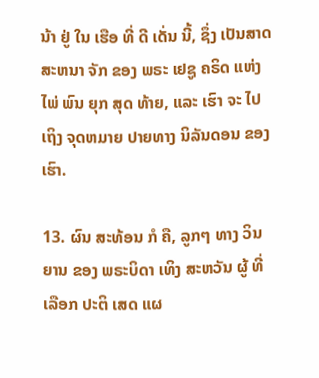ນ້າ ຢູ່ ໃນ ເຮືອ ທີ່ ດີ ເດັ່ນ ນີ້, ຊຶ່ງ ເປັນສາດສະຫນາ ຈັກ ຂອງ ພຣະ ເຢຊູ ຄຣິດ ແຫ່ງ ໄພ່ ພົນ ຍຸກ ສຸດ ທ້າຍ, ແລະ ເຮົາ ຈະ ໄປ ເຖິງ ຈຸດຫມາຍ ປາຍທາງ ນິລັນດອນ ຂອງ ເຮົາ.

13. ຜົນ ສະທ້ອນ ກໍ ຄື, ລູກໆ ທາງ ວິນ ຍານ ຂອງ ພຣະບິດາ ເທິງ ສະຫວັນ ຜູ້ ທີ່ ເລືອກ ປະຕິ ເສດ ແຜ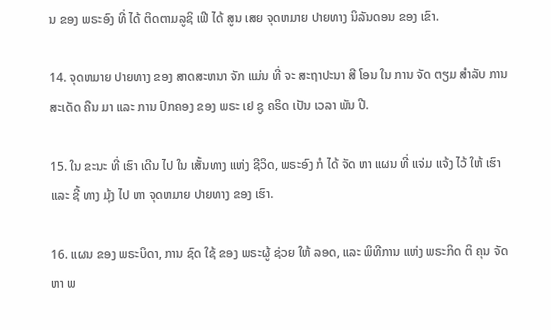ນ ຂອງ ພຣະອົງ ທີ່ ໄດ້ ຕິດຕາມລູຊິ ເຟີ ໄດ້ ສູນ ເສຍ ຈຸດຫມາຍ ປາຍທາງ ນິລັນດອນ ຂອງ ເຂົາ.

14. ຈຸດຫມາຍ ປາຍທາງ ຂອງ ສາດສະຫນາ ຈັກ ແມ່ນ ທີ່ ຈະ ສະຖາປະນາ ສີ ໂອນ ໃນ ການ ຈັດ ຕຽມ ສໍາລັບ ການ ສະເດັດ ຄືນ ມາ ແລະ ການ ປົກຄອງ ຂອງ ພຣະ ເຢ ຊູ ຄຣິດ ເປັນ ເວລາ ພັນ ປີ.

15. ໃນ ຂະນະ ທີ່ ເຮົາ ເດີນ ໄປ ໃນ ເສັ້ນທາງ ແຫ່ງ ຊີວິດ, ພຣະອົງ ກໍ ໄດ້ ຈັດ ຫາ ແຜນ ທີ່ ແຈ່ມ ແຈ້ງ ໄວ້ ໃຫ້ ເຮົາ ແລະ ຊີ້ ທາງ ມຸ້ງ ໄປ ຫາ ຈຸດຫມາຍ ປາຍທາງ ຂອງ ເຮົາ.

16. ແຜນ ຂອງ ພຣະບິດາ, ການ ຊົດ ໃຊ້ ຂອງ ພຣະຜູ້ ຊ່ວຍ ໃຫ້ ລອດ, ແລະ ພິທີການ ແຫ່ງ ພຣະກິດ ຕິ ຄຸນ ຈັດ ຫາ ພ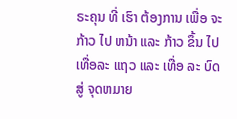ຣະຄຸນ ທີ່ ເຮົາ ຕ້ອງການ ເພື່ອ ຈະກ້າວ ໄປ ຫນ້າ ແລະ ກ້າວ ຂຶ້ນ ໄປ ເທື່ອລະ ແຖວ ແລະ ເທື່ອ ລະ ບົດ ສູ່ ຈຸດຫມາຍ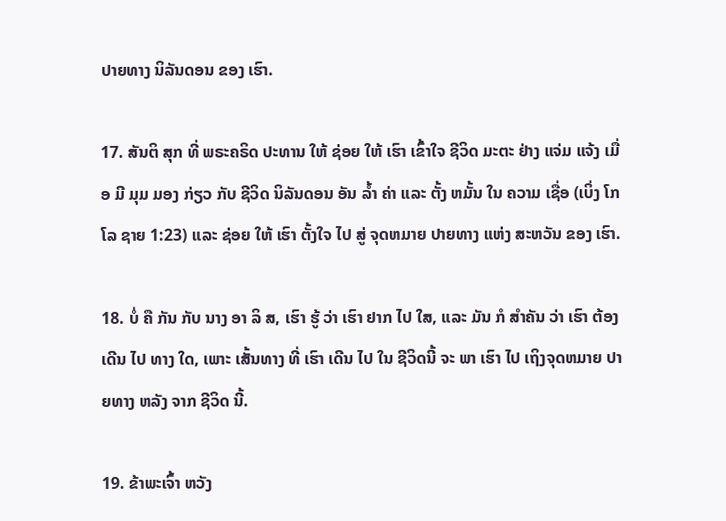ປາຍທາງ ນິລັນດອນ ຂອງ ເຮົາ.

17. ສັນຕິ ສຸກ ທີ່ ພຣະຄຣິດ ປະທານ ໃຫ້ ຊ່ອຍ ໃຫ້ ເຮົາ ເຂົ້າໃຈ ຊີວິດ ມະຕະ ຢ່າງ ແຈ່ມ ແຈ້ງ ເມື່ອ ມີ ມຸມ ມອງ ກ່ຽວ ກັບ ຊີວິດ ນິລັນດອນ ອັນ ລ້ຳ ຄ່າ ແລະ ຕັ້ງ ຫມັ້ນ ໃນ ຄວາມ ເຊື່ອ (ເບິ່ງ ໂກ ໂລ ຊາຍ 1:23) ແລະ ຊ່ອຍ ໃຫ້ ເຮົາ ຕັ້ງໃຈ ໄປ ສູ່ ຈຸດຫມາຍ ປາຍທາງ ແຫ່ງ ສະຫວັນ ຂອງ ເຮົາ.

18. ບໍ່ ຄື ກັນ ກັບ ນາງ ອາ ລິ ສ, ເຮົາ ຮູ້ ວ່າ ເຮົາ ຢາກ ໄປ ໃສ, ແລະ ມັນ ກໍ ສໍາຄັນ ວ່າ ເຮົາ ຕ້ອງ ເດີນ ໄປ ທາງ ໃດ, ເພາະ ເສັ້ນທາງ ທີ່ ເຮົາ ເດີນ ໄປ ໃນ ຊີວິດນີ້ ຈະ ພາ ເຮົາ ໄປ ເຖິງຈຸດຫມາຍ ປາຍທາງ ຫລັງ ຈາກ ຊີວິດ ນີ້.

19. ຂ້າພະເຈົ້າ ຫວັງ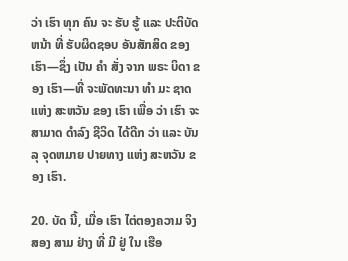ວ່າ ເຮົາ ທຸກ ຄົນ ຈະ ຮັບ ຮູ້ ແລະ ປະຕິບັດ ຫນ້າ ທີ່ ຮັບຜິດຊອບ ອັນສັກສິດ ຂອງ ເຮົາ—ຊຶ່ງ ເປັນ ຄໍາ ສັ່ງ ຈາກ ພຣະ ບິດາ ຂອງ ເຮົາ—ທີ່ ຈະພັດທະນາ ທໍາ ມະ ຊາດ ແຫ່ງ ສະຫວັນ ຂອງ ເຮົາ ເພື່ອ ວ່າ ເຮົາ ຈະ ສາມາດ ດໍາລົງ ຊີວິດ ໄດ້ດີກ ວ່າ ແລະ ບັນລຸ ຈຸດຫມາຍ ປາຍທາງ ແຫ່ງ ສະຫວັນ ຂອງ ເຮົາ.

20. ບັດ ນີ້, ເມື່ອ ເຮົາ ໄຕ່ຕອງຄວາມ ຈິງສອງ ສາມ ຢ່າງ ທີ່ ມີ ຢູ່ ໃນ ເຮືອ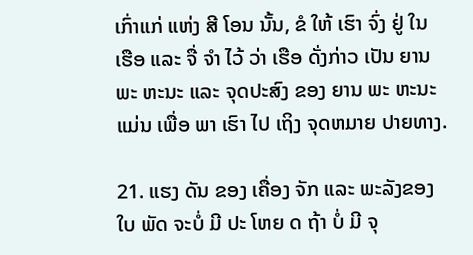ເກົ່າແກ່ ແຫ່ງ ສີ ໂອນ ນັ້ນ, ຂໍ ໃຫ້ ເຮົາ ຈົ່ງ ຢູ່ ໃນ ເຮືອ ແລະ ຈື່ ຈໍາ ໄວ້ ວ່າ ເຮືອ ດັ່ງກ່າວ ເປັນ ຍານ ພະ ຫະນະ ແລະ ຈຸດປະສົງ ຂອງ ຍານ ພະ ຫະນະ ແມ່ນ ເພື່ອ ພາ ເຮົາ ໄປ ເຖິງ ຈຸດຫມາຍ ປາຍທາງ.

21. ແຮງ ດັນ ຂອງ ເຄື່ອງ ຈັກ ແລະ ພະລັງຂອງ ໃບ ພັດ ຈະບໍ່ ມີ ປະ ໂຫຍ ດ ຖ້າ ບໍ່ ມີ ຈຸ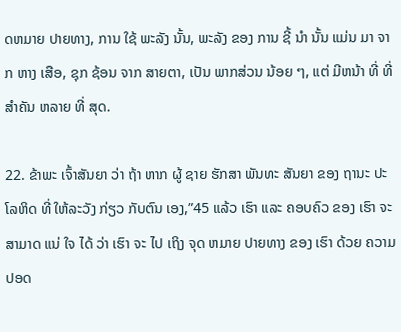ດຫມາຍ ປາຍທາງ, ການ ໃຊ້ ພະລັງ ນັ້ນ, ພະລັງ ຂອງ ການ ຊີ້ ນໍາ ນັ້ນ ແມ່ນ ມາ ຈາກ ຫາງ ເສືອ, ຊຸກ ຊ້ອນ ຈາກ ສາຍຕາ, ເປັນ ພາກສ່ວນ ນ້ອຍ ໆ, ແຕ່ ມີຫນ້າ ທີ່ ທີ່ ສໍາຄັນ ຫລາຍ ທີ່ ສຸດ.

22. ຂ້າພະ ເຈົ້າສັນຍາ ວ່າ ຖ້າ ຫາກ ຜູ້ ຊາຍ ຮັກສາ ພັນທະ ສັນຍາ ຂອງ ຖານະ ປະ ໂລຫິດ ທີ່ ໃຫ້ລະວັງ ກ່ຽວ ກັບຕົນ ເອງ,”45 ແລ້ວ ເຮົາ ແລະ ຄອບຄົວ ຂອງ ເຮົາ ຈະ ສາມາດ ແນ່ ໃຈ ໄດ້ ວ່າ ເຮົາ ຈະ ໄປ ເຖິງ ຈຸດ ຫມາຍ ປາຍທາງ ຂອງ ເຮົາ ດ້ວຍ ຄວາມ ປອດ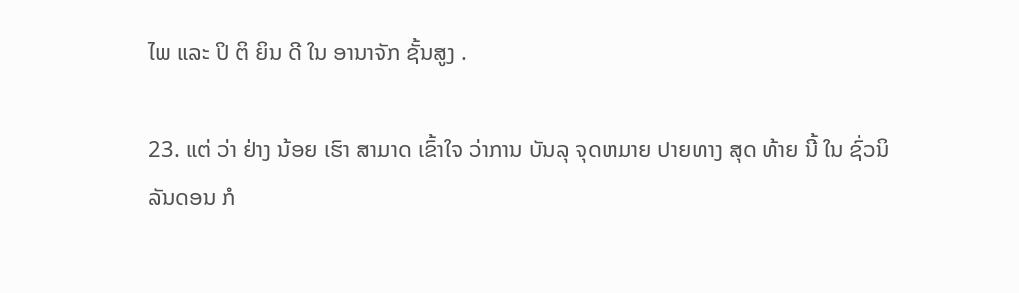ໄພ ແລະ ປິ ຕິ ຍິນ ດີ ໃນ ອານາຈັກ ຊັ້ນສູງ .

23. ແຕ່ ວ່າ ຢ່າງ ນ້ອຍ ເຮົາ ສາມາດ ເຂົ້າໃຈ ວ່າການ ບັນລຸ ຈຸດຫມາຍ ປາຍທາງ ສຸດ ທ້າຍ ນີ້ ໃນ ຊົ່ວນິລັນດອນ ກໍ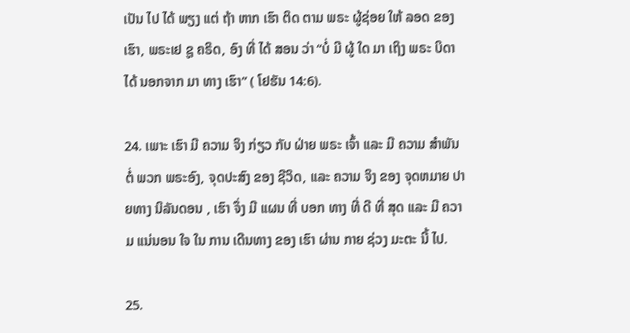ເປັນ ໄປ ໄດ້ ພຽງ ແຕ່ ຖ້າ ຫາກ ເຮົາ ຕິດ ຕາມ ພຣະ ຜູ້ຊ່ອຍ ໃຫ້ ລອດ ຂອງ ເຮົາ, ພຣະເຢ ຊູ ຄຣິດ, ອົງ ທີ່ ໄດ້ ສອນ ວ່າ “ບໍ່ ມີ ຜູ້ ໃດ ມາ ເຖິງ ພຣະ ບິດາ ໄດ້ ນອກຈາກ ມາ ທາງ ເຮົາ” ( ໂຢຮັນ 14:6).

24. ເພາະ ເຮົາ ມີ ຄວາມ ຈິງ ກ່ຽວ ກັບ ຝ່າຍ ພຣະ ເຈົ້າ ແລະ ມີ ຄວາມ ສໍາພັນ ຕໍ່ ພວກ ພຣະອົງ, ຈຸດປະສົງ ຂອງ ຊີວິດ, ແລະ ຄວາມ ຈິງ ຂອງ ຈຸດຫມາຍ ປາຍທາງ ນິລັນດອນ , ເຮົາ ຈຶ່ງ ມີ ແຜນ ທີ່ ບອກ ທາງ ທີ່ ດີ ທີ່ ສຸດ ແລະ ມີ ຄວາມ ແນ່ນອນ ໃຈ ໃນ ການ ເດີນທາງ ຂອງ ເຮົາ ຜ່ານ ກາຍ ຊ່ວງ ມະຕະ ນີ້ ໄປ.

25.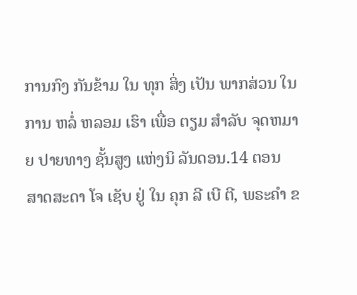ການກົງ ກັນຂ້າມ ໃນ ທຸກ ສິ່ງ ເປັນ ພາກສ່ວນ ໃນ ການ ຫລໍ່ ຫລອມ ເຮົາ ເພື່ອ ຕຽມ ສໍາລັບ ຈຸດຫມາຍ ປາຍທາງ ຊັ້ນສູງ ແຫ່ງນິ ລັນດອນ.14 ຕອນ ສາດສະດາ ໂຈ ເຊັບ ຢູ່ ໃນ ຄຸກ ລີ ເບີ ຕີ, ພຣະຄໍາ ຂ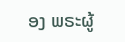ອງ ພຣະຜູ້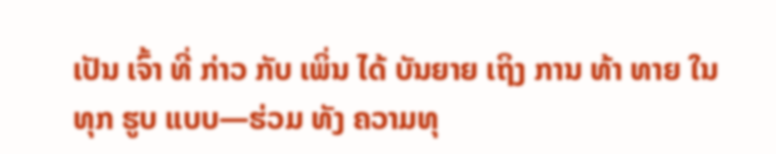ເປັນ ເຈົ້າ ທີ່ ກ່າວ ກັບ ເພິ່ນ ໄດ້ ບັນຍາຍ ເຖິງ ການ ທ້າ ທາຍ ໃນ ທຸກ ຮູບ ແບບ—ຮ່ວມ ທັງ ຄວາມທຸ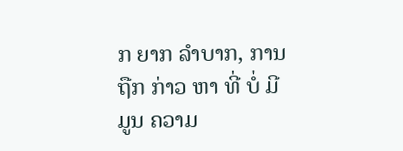ກ ຍາກ ລໍາບາກ, ການ ຖືກ ກ່າວ ຫາ ທີ່ ບໍ່ ມີ ມູນ ຄວາມ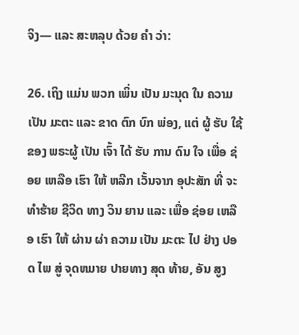ຈິງ— ແລະ ສະຫລຸບ ດ້ວຍ ຄໍາ ວ່າ:

26. ເຖິງ ແມ່ນ ພວກ ເພິ່ນ ເປັນ ມະນຸດ ໃນ ຄວາມ ເປັນ ມະຕະ ແລະ ຂາດ ຕົກ ບົກ ພ່ອງ, ແຕ່ ຜູ້ ຮັບ ໃຊ້ ຂອງ ພຣະຜູ້ ເປັນ ເຈົ້າ ໄດ້ ຮັບ ການ ດົນ ໃຈ ເພື່ອ ຊ່ອຍ ເຫລືອ ເຮົາ ໃຫ້ ຫລີກ ເວັ້ນຈາກ ອຸປະສັກ ທີ່ ຈະ ທໍາຮ້າຍ ຊີວິດ ທາງ ວິນ ຍານ ແລະ ເພື່ອ ຊ່ອຍ ເຫລືອ ເຮົາ ໃຫ້ ຜ່ານ ຜ່າ ຄວາມ ເປັນ ມະຕະ ໄປ ຢ່າງ ປອດ ໄພ ສູ່ ຈຸດຫມາຍ ປາຍທາງ ສຸດ ທ້າຍ, ອັນ ສູງ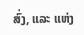ສົ່ງ, ແລະ ແຫ່ງ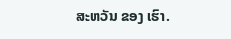ສະຫວັນ ຂອງ ເຮົາ.